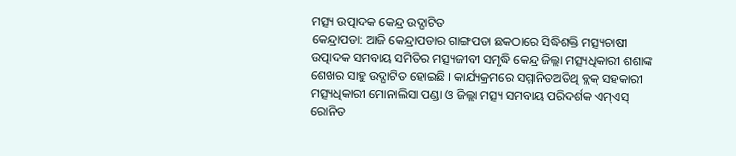ମତ୍ସ୍ୟ ଉତ୍ପାଦକ କେନ୍ଦ୍ର ଉଦ୍ଘାଟିତ
କେନ୍ଦ୍ରାପଡା: ଆଜି କେନ୍ଦ୍ରାପଡାର ଗାଙ୍ଗପଡା ଛକଠାରେ ସିଦ୍ଧିଶକ୍ତି ମତ୍ସ୍ୟଚାଷୀ ଉତ୍ପାଦକ ସମବାୟ ସମିତିର ମତ୍ସ୍ୟଜୀବୀ ସମୃଦ୍ଧି କେନ୍ଦ୍ର ଜିଲ୍ଲା ମତ୍ସ୍ୟଧିକାରୀ ଶଶାଙ୍କ ଶେଖର ସାହୁ ଉଦ୍ଘାଟିତ ହୋଇଛି । କାର୍ଯ୍ୟକ୍ରମରେ ସମ୍ମାନିତଅତିଥି ବ୍ଲକ୍ ସହକାରୀ ମତ୍ସ୍ୟଧିକାରୀ ମୋନାଲିସା ପଣ୍ଡା ଓ ଜିଲ୍ଲା ମତ୍ସ୍ୟ ସମବାୟ ପରିଦର୍ଶକ ଏମ୍ଏସ୍ ରୋନିତ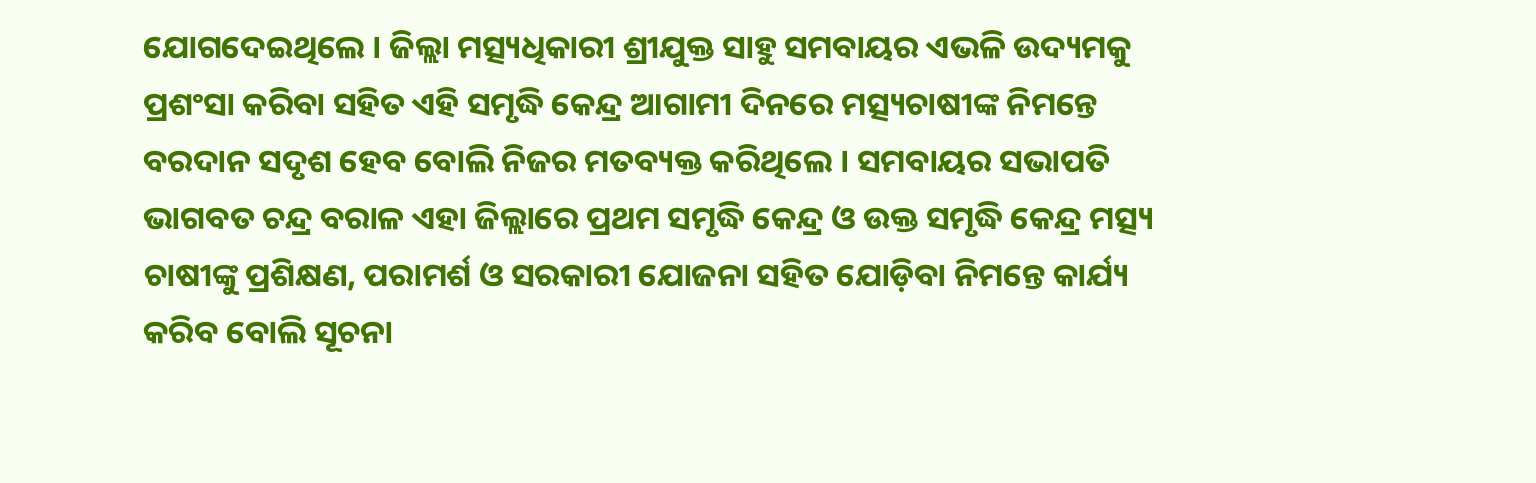ଯୋଗଦେଇଥିଲେ । ଜିଲ୍ଲା ମତ୍ସ୍ୟଧିକାରୀ ଶ୍ରୀଯୁକ୍ତ ସାହୁ ସମବାୟର ଏଭଳି ଉଦ୍ୟମକୁ ପ୍ରଶଂସା କରିବା ସହିତ ଏହି ସମୃଦ୍ଧି କେନ୍ଦ୍ର ଆଗାମୀ ଦିନରେ ମତ୍ସ୍ୟଚାଷୀଙ୍କ ନିମନ୍ତେ ବରଦାନ ସଦୃଶ ହେବ ବୋଲି ନିଜର ମତବ୍ୟକ୍ତ କରିଥିଲେ । ସମବାୟର ସଭାପତି ଭାଗବତ ଚନ୍ଦ୍ର ବରାଳ ଏହା ଜିଲ୍ଲାରେ ପ୍ରଥମ ସମୃଦ୍ଧି କେନ୍ଦ୍ର ଓ ଉକ୍ତ ସମୃଦ୍ଧି କେନ୍ଦ୍ର ମତ୍ସ୍ୟ ଚାଷୀଙ୍କୁ ପ୍ରଶିକ୍ଷଣ, ପରାମର୍ଶ ଓ ସରକାରୀ ଯୋଜନା ସହିତ ଯୋଡ଼ିବା ନିମନ୍ତେ କାର୍ଯ୍ୟ କରିବ ବୋଲି ସୂଚନା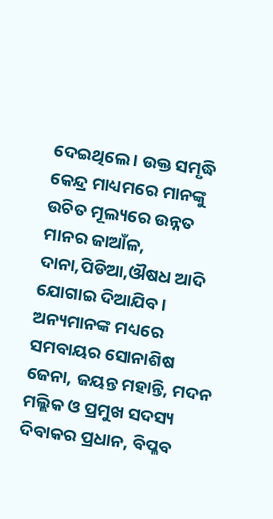ଦେଇଥିଲେ । ଉକ୍ତ ସମୃଦ୍ଧି କେନ୍ଦ୍ର ମାଧ୍ୟମରେ ମାନଙ୍କୁ ଉଚିତ ମୂଲ୍ୟରେ ଉନ୍ନତ ମାନର ଜାଆଁଳ, ଦାନା,ପିଡିଆ,ଔଷଧ ଆଦି ଯୋଗାଇ ଦିଆଯିବ । ଅନ୍ୟମାନଙ୍କ ମଧ୍ୟରେ ସମବାୟର ସୋନାଶିଷ ଜେନା, ଜୟନ୍ତ ମହାନ୍ତି, ମଦନ ମଲ୍ଲିକ ଓ ପ୍ରମୁଖ ସଦସ୍ୟ ଦିବାକର ପ୍ରଧାନ, ବିପ୍ଳବ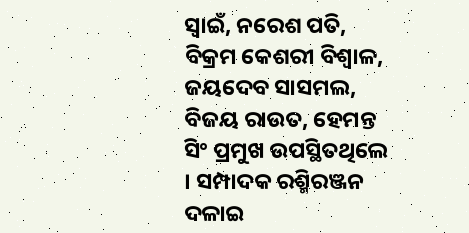ସ୍ୱାଇଁ, ନରେଶ ପତି, ବିକ୍ରମ କେଶରୀ ବିଶ୍ୱାଳ, ଜୟଦେବ ସାସମଲ, ବିଜୟ ରାଉତ, ହେମନ୍ତ ସିଂ ପ୍ରମୁଖ ଉପସ୍ଥିତଥିଲେ । ସମ୍ପାଦକ ରଶ୍ମିରଞ୍ଜନ ଦଳାଇ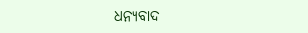ଧନ୍ୟବାଦ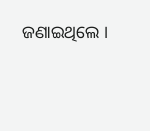ଜଣାଇଥିଲେ ।